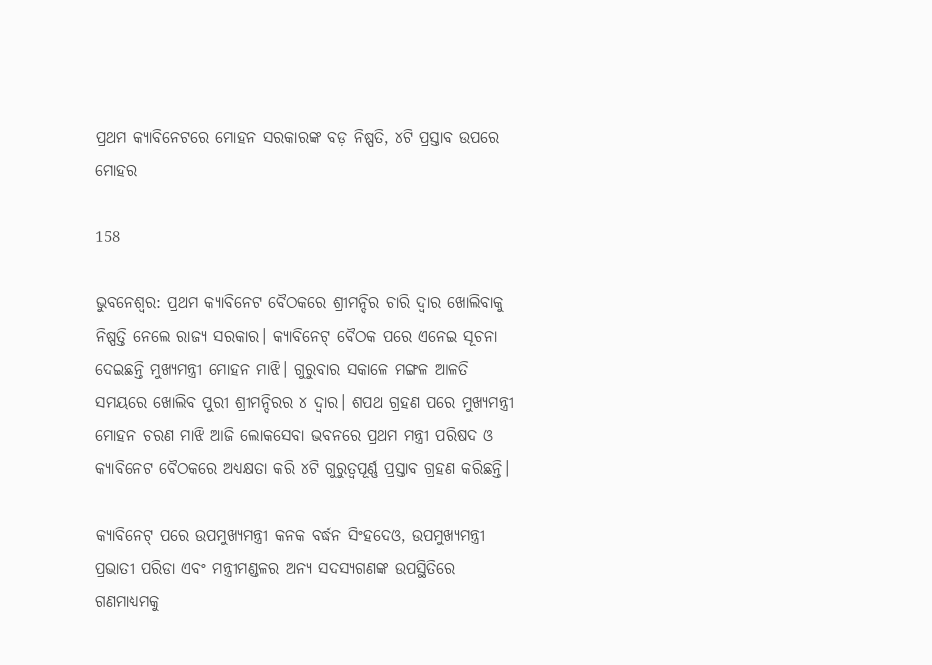ପ୍ରଥମ କ୍ୟାବିନେଟରେ ମୋହନ ସରକାରଙ୍କ ବଡ଼ ନିଷ୍ପତି, ୪ଟି ପ୍ରସ୍ତାବ ଉପରେ ମୋହର

158

ଭୁବନେଶ୍ବର: ପ୍ରଥମ କ୍ୟାବିନେଟ ବୈଠକରେ ଶ୍ରୀମନ୍ଦିର ଚାରି ଦ୍ୱାର ଖୋଲିବାକୁ ନିଷ୍ପତ୍ତି ନେଲେ ରାଜ୍ୟ ସରକାର। କ୍ୟାବିନେଟ୍ ବୈଠକ ପରେ ଏନେଇ ସୂଚନା ଦେଇଛନ୍ତି ମୁଖ୍ୟମନ୍ତ୍ରୀ ମୋହନ ମାଝି। ଗୁରୁବାର ସକାଳେ ମଙ୍ଗଳ ଆଳତି ସମୟରେ ଖୋଲିବ ପୁରୀ ଶ୍ରୀମନ୍ଦିରର ୪ ଦ୍ୱାର। ଶପଥ ଗ୍ରହଣ ପରେ ମୁଖ୍ୟମନ୍ତ୍ରୀ ମୋହନ ଚରଣ ମାଝି ଆଜି ଲୋକସେବା ଭବନରେ ପ୍ରଥମ ମନ୍ତ୍ରୀ ପରିଷଦ ଓ କ୍ୟାବିନେଟ ବୈଠକରେ ଅଧ୍ୟକ୍ଷତା କରି ୪ଟି ଗୁରୁତ୍ବପୂର୍ଣ୍ଣ ପ୍ରସ୍ତାବ ଗ୍ରହଣ କରିଛନ୍ତି।

କ୍ୟାବିନେଟ୍‌ ପରେ ଉପମୁଖ୍ୟମନ୍ତ୍ରୀ କନକ ବର୍ଦ୍ଧନ ସିଂହଦେଓ, ଉପମୁଖ୍ୟମନ୍ତ୍ରୀ ପ୍ରଭାତୀ ପରିଡା ଏବଂ ମନ୍ତ୍ରୀମଣ୍ଡଳର ଅନ୍ୟ ସଦସ୍ୟଗଣଙ୍କ ଉପସ୍ଥିତିରେ ଗଣମାଧ୍ୟମକୁ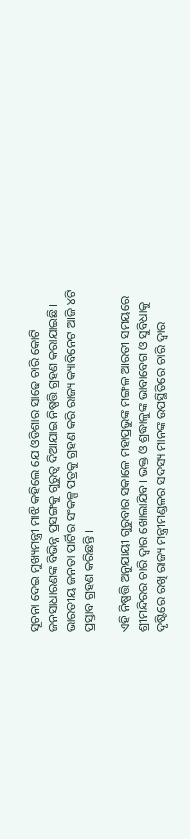ସୂଚନା ଦେଇ ମୁଖ୍ୟମନ୍ତ୍ରୀ ମାଝି କହିଲେ ଯେ ଓଡିଶାର ସାଢେ ଚାରି କୋଟି ଜନସାଧାରଣଙ୍କ ବିଭିନ୍ନ ପ୍ରସଙ୍ଗକୁ ଗୁରୁତ୍ବ ଦିଆଯାଇ ନିଷ୍ପତ୍ତି ଗ୍ରହଣ କରାଯାଇଛି। ଭାରତୀୟ ଜନତା ପାର୍ଟିର ସଂକଳ୍ପ ପତ୍ରକୁ ଗ୍ରହଣ କରି ରାଜ୍ୟ କ୍ୟାବିନେଟ ଆଜି ୪ଟି ପ୍ରସ୍ତାବ ଗ୍ରହଣ କରିଛନ୍ତି ।

ଏହି ନିଷ୍ପତ୍ତି ଅନୁଯାୟୀ ଗୁରୁବାର ସକାଳେ ମହାପ୍ରଭୁଙ୍କ ମଙ୍ଗଳ ଆରତୀ ସମୟରେ ଶ୍ରୀମନ୍ଦିରର ଚାରି ଦ୍ବାର ଖୋଲାଯିବ। ଭକ୍ତ ଓ ଶ୍ରଦ୍ଧାଳୁଙ୍କ ଭାବାବେଗ ଓ ସୁବିଧାକୁ ଦୃଷ୍ଟିରେ ରଖି ରାଜ୍ୟ ମନ୍ତ୍ରୀମଣ୍ଡଳର ସଦସ୍ୟ ମାନଙ୍କ ଉପସ୍ଥିତିରେ ଚାରି ଦ୍ବାର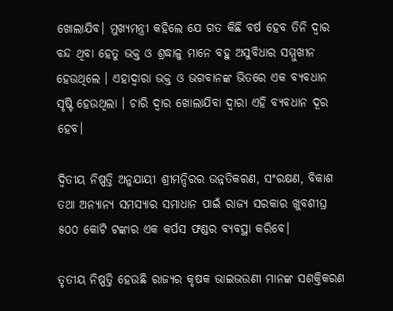ଖୋଲାଯିବ। ମୁଖ୍ୟମନ୍ତ୍ରୀ କହିଲେ ଯେ ଗତ କିଛି ବର୍ଷ ହେବ ତିନି ଦ୍ବାର ବନ୍ଦ ଥିବା ହେତୁ ଭକ୍ତ ଓ ଶ୍ରଦ୍ଧାଳୁ ମାନେ ବହୁ ଅସୁବିଧାର ସମ୍ମୁଖୀନ ହେଉଥିଲେ । ଏହାଦ୍ବାରା ଭକ୍ତ ଓ ଭଗବାନଙ୍କ ଭିତରେ ଏକ ବ୍ୟବଧାନ ସୃଷ୍ଟି ହେଉଥିଲା । ଚାରି ଦ୍ବାର ଖୋଲାଯିବା ଦ୍ବାରା ଏହି ବ୍ୟବଧାନ ଦୂର ହେବ।

ଦ୍ବିତୀୟ ନିଷ୍ପତ୍ତି ଅନୁଯାୟୀ ଶ୍ରୀମନ୍ଦିରର ଉନ୍ନତିକରଣ, ସଂରକ୍ଷଣ, ବିକାଶ ତଥା ଅନ୍ୟାନ୍ୟ ସମସ୍ୟାର ସମାଧାନ ପାଇଁ ରାଜ୍ୟ ସରକାର ଖୁବଶୀଘ୍ର ୫୦୦ କୋଟି ଟଙ୍କାର ଏକ କର୍ପସ ଫଣ୍ଡର ବ୍ୟବସ୍ଥା କରିବେ।

ତୃତୀୟ ନିଷ୍ପତ୍ତି ହେଉଛି ରାଜ୍ୟର କୃଷକ ଭାଇଭଉଣୀ ମାନଙ୍କ ସଶକ୍ତିକରଣ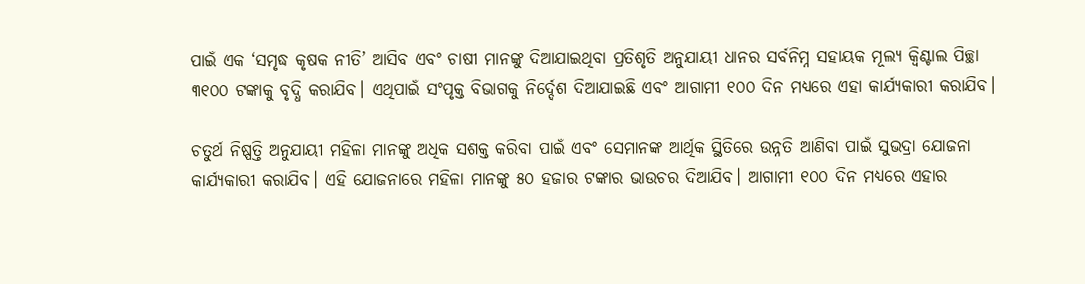ପାଇଁ ଏକ ‘ସମୃଦ୍ଧ କୃଷକ ନୀତି’ ଆସିବ ଏବଂ ଚାଷୀ ମାନଙ୍କୁ ଦିଆଯାଇଥିବା ପ୍ରତିଶୃତି ଅନୁଯାୟୀ ଧାନର ସର୍ବନିମ୍ନ ସହାୟକ ମୂଲ୍ୟ କ୍ବିଣ୍ଟାଲ ପିଚ୍ଛା ୩୧୦୦ ଟଙ୍କାକୁ ବୃଦ୍ଧି କରାଯିବ। ଏଥିପାଇଁ ସଂପୃକ୍ତ ବିଭାଗକୁ ନିର୍ଦ୍ଦେଶ ଦିଆଯାଇଛି ଏବଂ ଆଗାମୀ ୧୦୦ ଦିନ ମଧ୍ୟରେ ଏହା କାର୍ଯ୍ୟକାରୀ କରାଯିବ।

ଚତୁର୍ଥ ନିଷ୍ପତ୍ତି ଅନୁଯାୟୀ ମହିଳା ମାନଙ୍କୁ ଅଧିକ ସଶକ୍ତ କରିବା ପାଇଁ ଏବଂ ସେମାନଙ୍କ ଆର୍ଥିକ ସ୍ଥିତିରେ ଉନ୍ନତି ଆଣିବା ପାଇଁ ସୁଭଦ୍ରା ଯୋଜନା କାର୍ଯ୍ୟକାରୀ କରାଯିବ। ଏହି ଯୋଜନାରେ ମହିଳା ମାନଙ୍କୁ ୫୦ ହଜାର ଟଙ୍କାର ଭାଉଚର ଦିଆଯିବ। ଆଗାମୀ ୧୦୦ ଦିନ ମଧ୍ୟରେ ଏହାର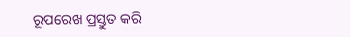ରୂପରେଖ ପ୍ରସ୍ତୁତ କରି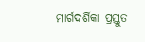ମାର୍ଗଦର୍ଶିକା ପ୍ରସ୍ତୁତ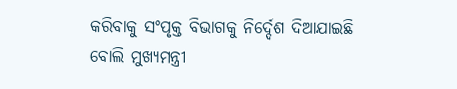କରିବାକୁ ସଂପୃକ୍ତ ବିଭାଗକୁ ନିର୍ଦ୍ଦେଶ ଦିଆଯାଇଛି ବୋଲି ମୁଖ୍ୟମନ୍ତ୍ରୀ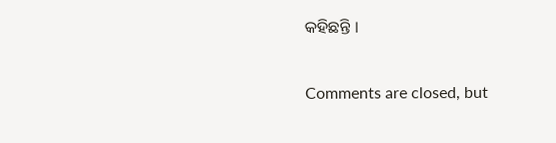କହିଛନ୍ତି ।

Comments are closed, but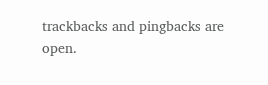trackbacks and pingbacks are open.